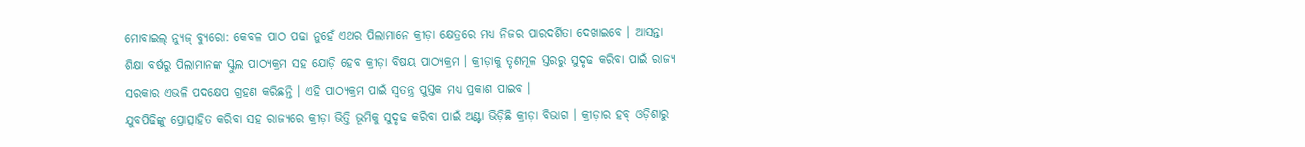ମୋବାଇଲ୍ ନ୍ୟୁଜ୍ ବ୍ୟୁରୋ: କେବଳ ପାଠ ପଢା ନୁହେଁ ଏଥର ପିଲାମାନେ କ୍ରୀଡ଼ା କ୍ଷେତ୍ରରେ ମଧ୍ୟ ନିଜର ପାରଦର୍ଶିତା ଦେଖାଇବେ । ଆସନ୍ତା ଶିକ୍ଷା ବର୍ଷରୁ ପିଲାମାନଙ୍କ ସ୍କୁଲ ପାଠ୍ୟକ୍ରମ ସହ ଯୋଡ଼ି ହେବ କ୍ରୀଡ଼ା ବିଷୟ ପାଠ୍ୟକ୍ରମ । କ୍ରୀଡ଼ାକୁ ତୃଣମୂଳ ସ୍ତରରୁ ସୁଦୃଢ କରିବା ପାଇଁ ରାଜ୍ୟ ସରକାର ଏଭଳି ପଦକ୍ଷେପ ଗ୍ରହଣ କରିଛନ୍ତି । ଏହି ପାଠ୍ୟକ୍ରମ ପାଇଁ ସ୍ୱତନ୍ତ୍ର ପୁସ୍ତକ ମଧ୍ୟ ପ୍ରକାଶ ପାଇବ ।
ଯୁବପିଢିଙ୍କୁ ପ୍ରୋତ୍ସାହିତ କରିବା ସହ ରାଜ୍ୟରେ କ୍ରୀଡ଼ା ଭିତ୍ତି ଭୂମିକୁ ସୁଦୃଢ କରିବା ପାଇଁ ଅଣ୍ଟା ଭିଡ଼ିଛି କ୍ରୀଡ଼ା ବିଭାଗ । କ୍ରୀଡ଼ାର ହବ୍ ଓଡ଼ିଶାରୁ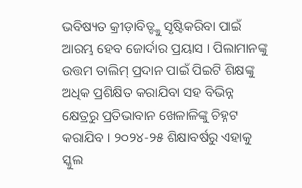ଭବିଷ୍ୟତ କ୍ରୀଡ଼ାବିତ୍ଙ୍କୁ ସୃଷ୍ଟିକରିବା ପାଇଁ ଆରମ୍ଭ ହେବ ଜୋର୍ଦାର ପ୍ରୟାସ । ପିଲାମାନଙ୍କୁ ଉତ୍ତମ ତାଲିମ୍ ପ୍ରଦାନ ପାଇଁ ପିଇଟି ଶିକ୍ଷଙ୍କୁ ଅଧିକ ପ୍ରଶିକ୍ଷିତ କରାଯିବା ସହ ବିଭିନ୍ନ କ୍ଷେତ୍ରରୁ ପ୍ରତିଭାବାନ ଖେଳାଳିଙ୍କୁ ଚିହ୍ନଟ କରାଯିବ । ୨୦୨୪-୨୫ ଶିକ୍ଷାବର୍ଷରୁ ଏହାକୁ ସ୍କୁଲ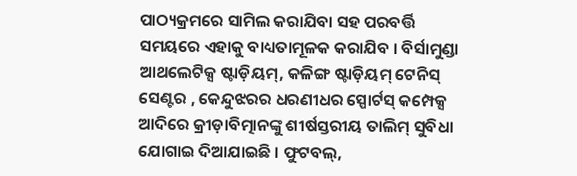ପାଠ୍ୟକ୍ରମରେ ସାମିଲ କରାଯିବା ସହ ପରବର୍ତ୍ତି ସମୟରେ ଏହାକୁ ବାଧ୍ୟତାମୂଳକ କରାଯିବ । ବିର୍ସାମୁଣ୍ଡା ଆଥଲେଟିକ୍ସ ଷ୍ଟାଡ଼ିୟମ୍, କଳିଙ୍ଗ ଷ୍ଟାଡ଼ିୟମ୍ ଟେନିସ୍ ସେଣ୍ଟର , କେନ୍ଦୁଝରର ଧରଣୀଧର ସ୍ପୋର୍ଟସ୍ କମ୍ପେକ୍ସ ଆଦିରେ କ୍ରୀଡ଼ାବିତ୍ମାନଙ୍କୁ ଶୀର୍ଷସ୍ତରୀୟ ତାଲିମ୍ ସୁବିଧା ଯୋଗାଇ ଦିଆଯାଇଛି । ଫୁଟବଲ୍,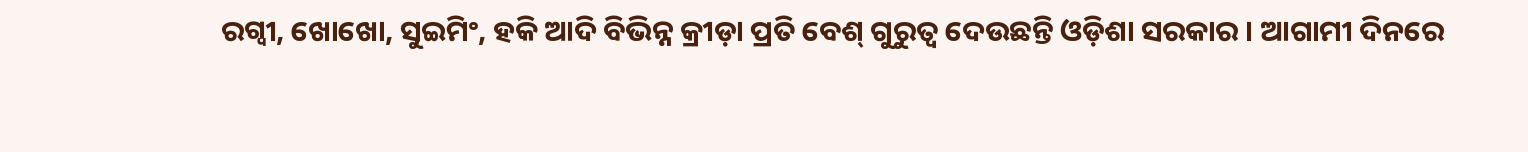ରଗ୍ବୀ, ଖୋଖୋ, ସୁଇମିଂ, ହକି ଆଦି ବିଭିନ୍ନ କ୍ରୀଡ଼ା ପ୍ରତି ବେଶ୍ ଗୁରୁତ୍ୱ ଦେଉଛନ୍ତି ଓଡ଼ିଶା ସରକାର । ଆଗାମୀ ଦିନରେ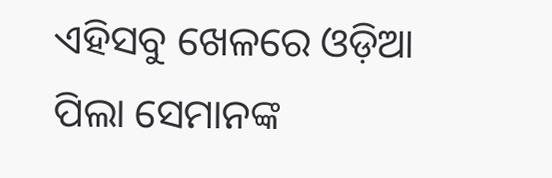ଏହିସବୁ ଖେଳରେ ଓଡ଼ିଆ ପିଲା ସେମାନଙ୍କ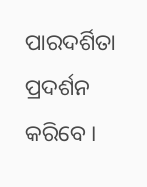ପାରଦର୍ଶିତା ପ୍ରଦର୍ଶନ କରିବେ ।